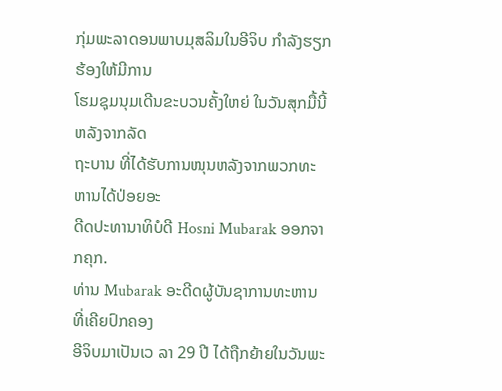ກຸ່ມພະລາດອນພາບມຸສລິມໃນອີຈິບ ກໍາລັງຮຽກຮ້ອງໃຫ້ມີການ
ໂຮມຊຸມນຸມເດີນຂະບວນຄັ້ງໃຫຍ່ ໃນວັນສຸກມື້ນີ້ ຫລັງຈາກລັດ
ຖະບານ ທີ່ໄດ້ຮັບການໜຸນຫລັງຈາກພວກທະຫານໄດ້ປ່ອຍອະ
ດີດປະທານາທິບໍດີ Hosni Mubarak ອອກຈາກຄຸກ.
ທ່ານ Mubarak ອະດີດຜູ້ບັນຊາການທະຫານ ທີ່ເຄີຍປົກຄອງ
ອີຈິບມາເປັນເວ ລາ 29 ປີ ໄດ້ຖືກຍ້າຍໃນວັນພະ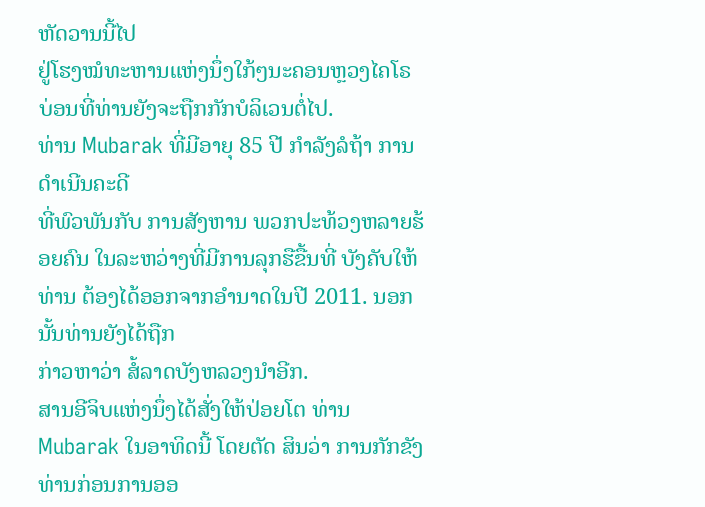ຫັດວານນີ້ໄປ
ຢູ່ໂຮງໝໍທະຫານແຫ່ງນຶ່ງໃກ້ໆນະຄອນຫຼວງໄຄໂຣ ບ່ອນທີ່ທ່ານຍັງຈະຖືກກັກບໍລິເວນຕໍ່ໄປ.
ທ່ານ Mubarak ທີ່ມີອາຍຸ 85 ປີ ກໍາລັງລໍຖ້າ ການດຳເນີນຄະດີ
ທີ່ພົວພັນກັບ ການສັງຫານ ພວກປະທ້ວງຫລາຍຮ້ອຍຄົນ ໃນລະຫວ່າງທີ່ມີການລຸກຮືຂື້ນທີ່ ບັງຄັບໃຫ້ທ່ານ ຕ້ອງໄດ້ອອກຈາກອໍານາດໃນປີ 2011. ນອກນັ້ນທ່ານຍັງໄດ້ຖືກ
ກ່າວຫາວ່າ ສໍ້ລາດບັງຫລວງນຳອີກ.
ສານອີຈິບແຫ່ງນຶ່ງໄດ້ສັ່ງໃຫ້ປ່ອຍໂຕ ທ່ານ Mubarak ໃນອາທິດນີ້ ໂດຍຕັດ ສິນວ່າ ການກັກຂັງທ່ານກ່ອນການອອ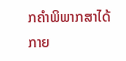ກຄຳພິພາກສາໄດ້ກາຍ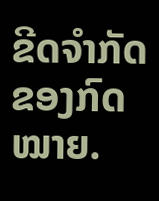ຂີດຈໍາກັດຂອງກົດໝາຍ.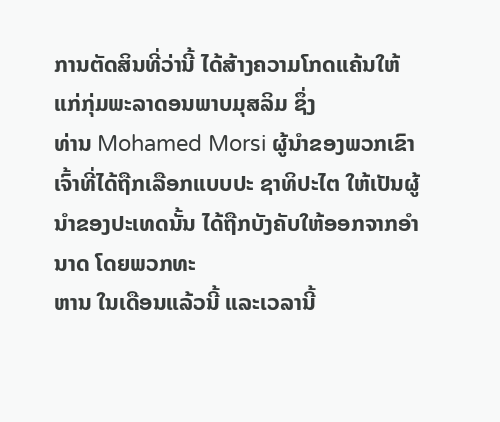ການຕັດສິນທີ່ວ່ານີ້ ໄດ້ສ້າງຄວາມໂກດແຄ້ນໃຫ້ແກ່ກຸ່ມພະລາດອນພາບມຸສລິມ ຊຶ່ງ
ທ່ານ Mohamed Morsi ຜູ້ນຳຂອງພວກເຂົາເຈົ້າທີ່ໄດ້ຖືກເລືອກແບບປະ ຊາທິປະໄຕ ໃຫ້ເປັນຜູ້ນຳຂອງປະເທດນັ້ນ ໄດ້ຖືກບັງຄັບໃຫ້ອອກຈາກອໍານາດ ໂດຍພວກທະ
ຫານ ໃນເດືອນແລ້ວນີ້ ແລະເວລານີ້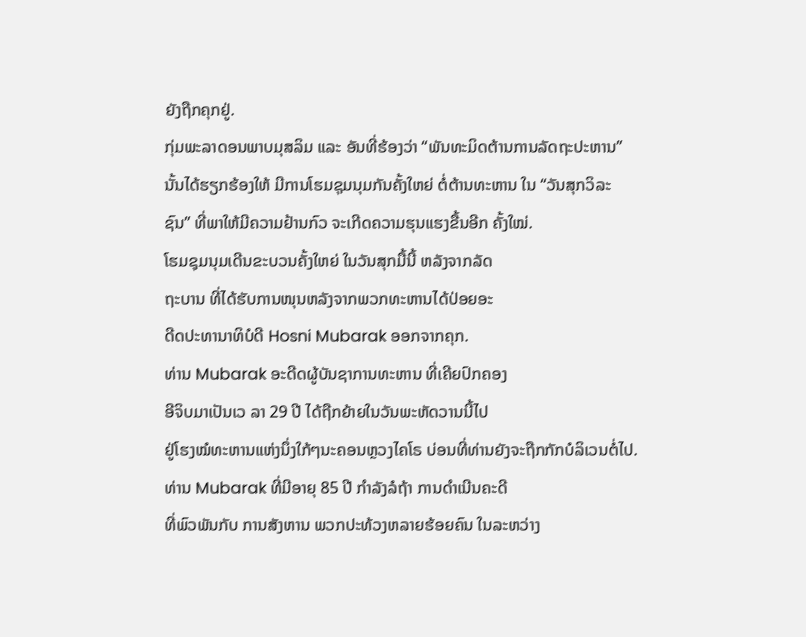ຍັງຖືກຄຸກຢູ່.
ກຸ່ມພະລາດອນພາບມຸສລິມ ແລະ ອັນທີ່ຮ້ອງວ່າ “ພັນທະມິດຕ້ານການລັດຖະປະຫານ”
ນັ້ນໄດ້ຮຽກຮ້ອງໃຫ້ ມີການໂຮມຊຸມນຸມກັນຄັ້ງໃຫຍ່ ຕໍ່ຕ້ານທະຫານ ໃນ “ວັນສຸກວິລະ
ຊົນ” ທີ່ພາໃຫ້ມີຄວາມຢ້ານກົວ ຈະເກີດຄວາມຮຸນແຮງຂື້ນອີກ ຄັ້ງໃໝ່.
ໂຮມຊຸມນຸມເດີນຂະບວນຄັ້ງໃຫຍ່ ໃນວັນສຸກມື້ນີ້ ຫລັງຈາກລັດ
ຖະບານ ທີ່ໄດ້ຮັບການໜຸນຫລັງຈາກພວກທະຫານໄດ້ປ່ອຍອະ
ດີດປະທານາທິບໍດີ Hosni Mubarak ອອກຈາກຄຸກ.
ທ່ານ Mubarak ອະດີດຜູ້ບັນຊາການທະຫານ ທີ່ເຄີຍປົກຄອງ
ອີຈິບມາເປັນເວ ລາ 29 ປີ ໄດ້ຖືກຍ້າຍໃນວັນພະຫັດວານນີ້ໄປ
ຢູ່ໂຮງໝໍທະຫານແຫ່ງນຶ່ງໃກ້ໆນະຄອນຫຼວງໄຄໂຣ ບ່ອນທີ່ທ່ານຍັງຈະຖືກກັກບໍລິເວນຕໍ່ໄປ.
ທ່ານ Mubarak ທີ່ມີອາຍຸ 85 ປີ ກໍາລັງລໍຖ້າ ການດຳເນີນຄະດີ
ທີ່ພົວພັນກັບ ການສັງຫານ ພວກປະທ້ວງຫລາຍຮ້ອຍຄົນ ໃນລະຫວ່າງ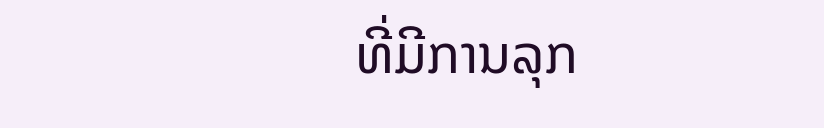ທີ່ມີການລຸກ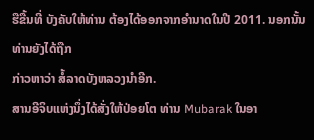ຮືຂື້ນທີ່ ບັງຄັບໃຫ້ທ່ານ ຕ້ອງໄດ້ອອກຈາກອໍານາດໃນປີ 2011. ນອກນັ້ນທ່ານຍັງໄດ້ຖືກ
ກ່າວຫາວ່າ ສໍ້ລາດບັງຫລວງນຳອີກ.
ສານອີຈິບແຫ່ງນຶ່ງໄດ້ສັ່ງໃຫ້ປ່ອຍໂຕ ທ່ານ Mubarak ໃນອາ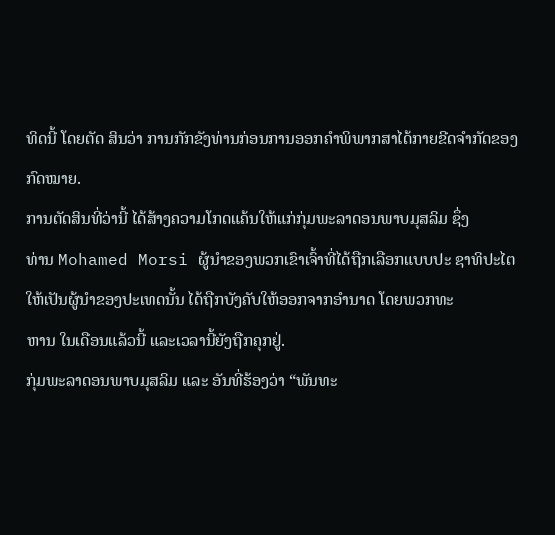ທິດນີ້ ໂດຍຕັດ ສິນວ່າ ການກັກຂັງທ່ານກ່ອນການອອກຄຳພິພາກສາໄດ້ກາຍຂີດຈໍາກັດຂອງກົດໝາຍ.
ການຕັດສິນທີ່ວ່ານີ້ ໄດ້ສ້າງຄວາມໂກດແຄ້ນໃຫ້ແກ່ກຸ່ມພະລາດອນພາບມຸສລິມ ຊຶ່ງ
ທ່ານ Mohamed Morsi ຜູ້ນຳຂອງພວກເຂົາເຈົ້າທີ່ໄດ້ຖືກເລືອກແບບປະ ຊາທິປະໄຕ ໃຫ້ເປັນຜູ້ນຳຂອງປະເທດນັ້ນ ໄດ້ຖືກບັງຄັບໃຫ້ອອກຈາກອໍານາດ ໂດຍພວກທະ
ຫານ ໃນເດືອນແລ້ວນີ້ ແລະເວລານີ້ຍັງຖືກຄຸກຢູ່.
ກຸ່ມພະລາດອນພາບມຸສລິມ ແລະ ອັນທີ່ຮ້ອງວ່າ “ພັນທະ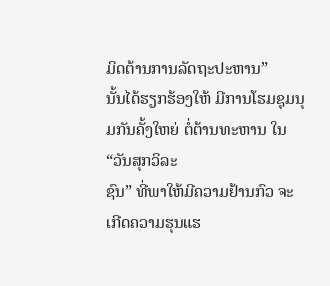ມິດຕ້ານການລັດຖະປະຫານ”
ນັ້ນໄດ້ຮຽກຮ້ອງໃຫ້ ມີການໂຮມຊຸມນຸມກັນຄັ້ງໃຫຍ່ ຕໍ່ຕ້ານທະຫານ ໃນ “ວັນສຸກວິລະ
ຊົນ” ທີ່ພາໃຫ້ມີຄວາມຢ້ານກົວ ຈະເກີດຄວາມຮຸນແຮ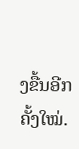ງຂື້ນອີກ ຄັ້ງໃໝ່.